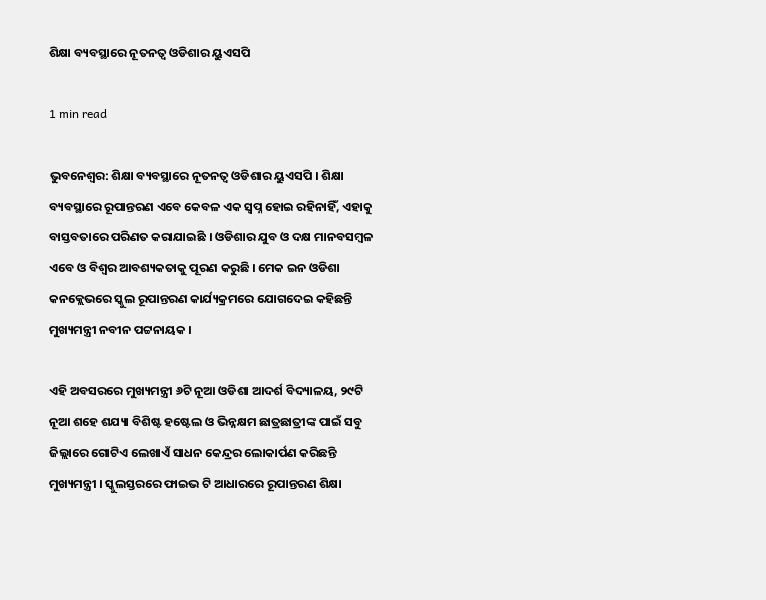ଶିକ୍ଷା ବ୍ୟବସ୍ଥାରେ ନୂତନତ୍ୱ ଓଡିଶାର ୟୁଏସପି

1 min read

ଭୁବନେଶ୍ୱର: ଶିକ୍ଷା ବ୍ୟବସ୍ଥାରେ ନୂତନତ୍ୱ ଓଡିଶାର ୟୁଏସପି । ଶିକ୍ଷା ବ୍ୟବସ୍ଥାରେ ରୂପାନ୍ତରଣ ଏବେ କେବଳ ଏକ ସ୍ବପ୍ନ ହୋଇ ରହିନାହିଁ, ଏହାକୁ ବାସ୍ତବତାରେ ପରିଣତ କରାଯାଇଛି । ଓଡିଶାର ଯୁବ ଓ ଦକ୍ଷ ମାନବସମ୍ବଳ ଏବେ ଓ ବିଶ୍ବର ଆବଶ୍ୟକତାକୁ ପୂରଣ କରୁଛି । ମେକ ଇନ ଓଡିଶା କନକ୍ଲେଭରେ ସ୍କୁଲ ରୂପାନ୍ତରଣ କାର୍ଯ୍ୟକ୍ରମରେ ଯୋଗଦେଇ କହିଛନ୍ତି ମୁଖ୍ୟମନ୍ତ୍ରୀ ନବୀନ ପଟ୍ଟନାୟକ ।

ଏହି ଅବସରରେ ମୁଖ୍ୟମନ୍ତ୍ରୀ ୬ଟି ନୂଆ ଓଡିଶା ଆଦର୍ଶ ବିଦ୍ୟାଳୟ, ୨୯ଟି ନୂଆ ଶହେ ଶଯ୍ୟା ବିଶିଷ୍ଟ ହଷ୍ଟେଲ ଓ ଭିନ୍ନକ୍ଷମ ଛାତ୍ରଛାତ୍ରୀଙ୍କ ପାଇଁ ସବୁ ଜିଲ୍ଲାରେ ଗୋଟିଏ ଲେଖାଏଁ ସାଧନ କେନ୍ଦ୍ରର ଲୋକାର୍ପଣ କରିଛନ୍ତି ମୁଖ୍ୟମନ୍ତ୍ରୀ । ସ୍କୁଲସ୍ତରରେ ଫାଇଭ ଟି ଆଧାରରେ ରୂପାନ୍ତରଣ ଶିକ୍ଷା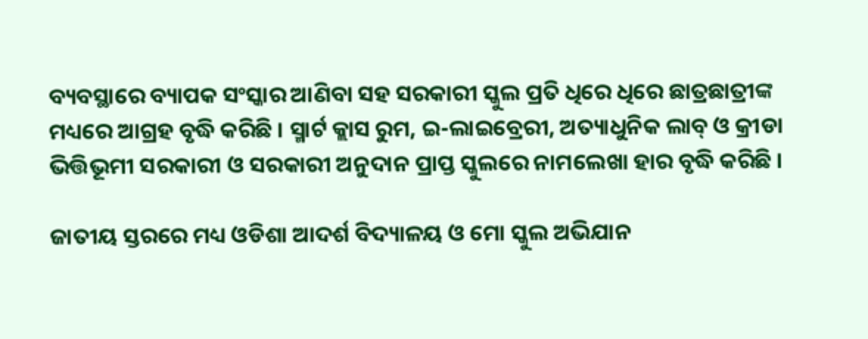ବ୍ୟବସ୍ଥାରେ ବ୍ୟାପକ ସଂସ୍କାର ଆଣିବା ସହ ସରକାରୀ ସ୍କୁଲ ପ୍ରତି ଧିରେ ଧିରେ ଛାତ୍ରଛାତ୍ରୀଙ୍କ ମଧ୍ୟରେ ଆଗ୍ରହ ବୃଦ୍ଧି କରିଛି । ସ୍ମାର୍ଟ କ୍ଲାସ ରୁମ, ଇ-ଲାଇବ୍ରେରୀ, ଅତ୍ୟାଧୁନିକ ଲାବ୍‌ ଓ କ୍ରୀଡା ଭିତ୍ତିଭୂମୀ ସରକାରୀ ଓ ସରକାରୀ ଅନୁଦାନ ପ୍ରାପ୍ତ ସ୍କୁଲରେ ନାମଲେଖା ହାର ବୃଦ୍ଧି କରିଛି ।

ଜାତୀୟ ସ୍ତରରେ ମଧ୍ୟ ଓଡିଶା ଆଦର୍ଶ ବିଦ୍ୟାଳୟ ଓ ମୋ ସ୍କୁଲ ଅଭିଯାନ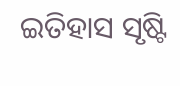ଇତିହାସ ସୃଷ୍ଟି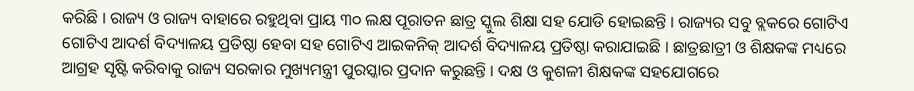କରିଛି । ରାଜ୍ୟ ଓ ରାଜ୍ୟ ବାହାରେ ରହୁଥିବା ପ୍ରାୟ ୩୦ ଲକ୍ଷ ପୂରାତନ ଛାତ୍ର ସ୍କୁଲ ଶିକ୍ଷା ସହ ଯୋଡି ହୋଇଛନ୍ତି । ରାଜ୍ୟର ସବୁ ବ୍ଲକରେ ଗୋଟିଏ ଗୋଟିଏ ଆଦର୍ଶ ବିଦ୍ୟାଳୟ ପ୍ରତିଷ୍ଠା ହେବା ସହ ଗୋଟିଏ ଆଇକନିକ୍ ଆଦର୍ଶ ବିଦ୍ୟାଳୟ ପ୍ରତିଷ୍ଠା କରାଯାଇଛି । ଛାତ୍ରଛାତ୍ରୀ ଓ ଶିକ୍ଷକଙ୍କ ମଧ୍ୟରେ ଆଗ୍ରହ ସୃଷ୍ଟି କରିବାକୁ ରାଜ୍ୟ ସରକାର ମୁଖ୍ୟମନ୍ତ୍ରୀ ପୁରସ୍କାର ପ୍ରଦାନ କରୁଛନ୍ତି । ଦକ୍ଷ ଓ କୁଶଳୀ ଶିକ୍ଷକଙ୍କ ସହଯୋଗରେ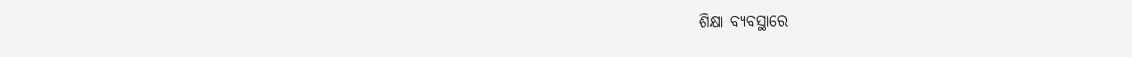ଶିକ୍ଷା ବ୍ୟବସ୍ଥାରେ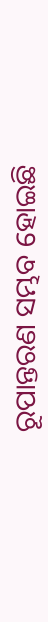ରୂପାନ୍ତରଣ ସମ୍ଭବ ହୋଇଛି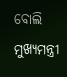ବୋଲି ମୁଖ୍ୟମନ୍ତ୍ରୀ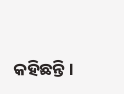କହିଛନ୍ତି ।